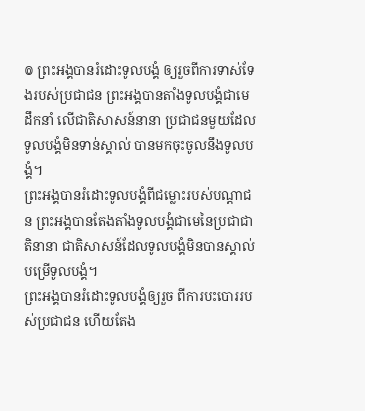៙ ព្រះអង្គបានរំដោះទូលបង្គំ ឲ្យរួចពីការទាស់ទែងរបស់ប្រជាជន ព្រះអង្គបានតាំងទូលបង្គំជាមេដឹកនាំ លើជាតិសាសន៍នានា ប្រជាជនមួយដែលទូលបង្គំមិនទាន់ស្គាល់ បានមកចុះចូលនឹងទូលបង្គំ។
ព្រះអង្គបានរំដោះទូលបង្គំពីជម្លោះរបស់បណ្ដាជន ព្រះអង្គបានតែងតាំងទូលបង្គំជាមេនៃប្រជាជាតិនានា ជាតិសាសន៍ដែលទូលបង្គំមិនបានស្គាល់ បម្រើទូលបង្គំ។
ព្រះអង្គបានរំដោះទូលបង្គំឲ្យរួច ពីការបះបោររបស់ប្រជាជន ហើយតែង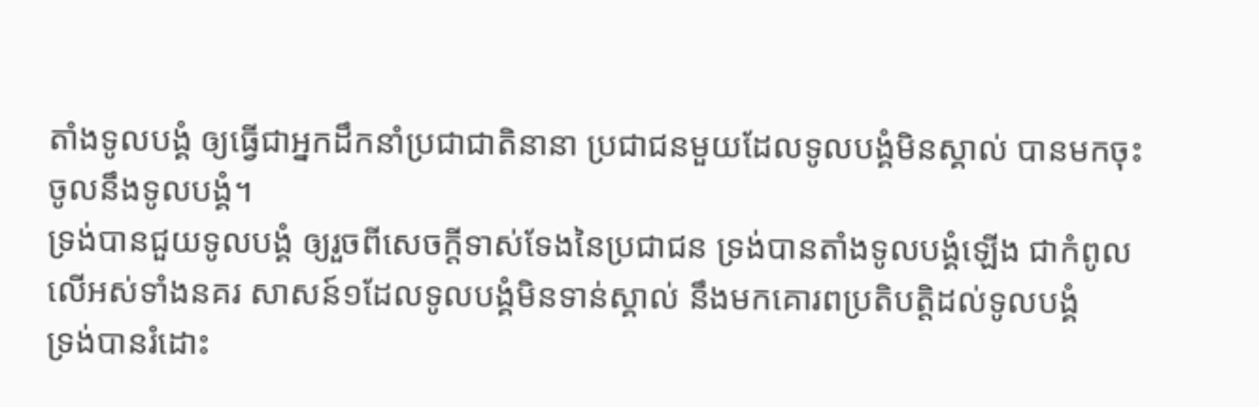តាំងទូលបង្គំ ឲ្យធ្វើជាអ្នកដឹកនាំប្រជាជាតិនានា ប្រជាជនមួយដែលទូលបង្គំមិនស្គាល់ បានមកចុះចូលនឹងទូលបង្គំ។
ទ្រង់បានជួយទូលបង្គំ ឲ្យរួចពីសេចក្ដីទាស់ទែងនៃប្រជាជន ទ្រង់បានតាំងទូលបង្គំឡើង ជាកំពូលលើអស់ទាំងនគរ សាសន៍១ដែលទូលបង្គំមិនទាន់ស្គាល់ នឹងមកគោរពប្រតិបត្តិដល់ទូលបង្គំ
ទ្រង់បានរំដោះ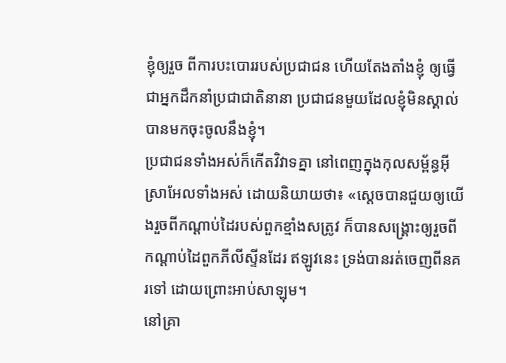ខ្ញុំឲ្យរួច ពីការបះបោររបស់ប្រជាជន ហើយតែងតាំងខ្ញុំ ឲ្យធ្វើជាអ្នកដឹកនាំប្រជាជាតិនានា ប្រជាជនមួយដែលខ្ញុំមិនស្គាល់ បានមកចុះចូលនឹងខ្ញុំ។
ប្រជាជនទាំងអស់ក៏កើតវិវាទគ្នា នៅពេញក្នុងកុលសម្ព័ន្ធអ៊ីស្រាអែលទាំងអស់ ដោយនិយាយថា៖ «ស្តេចបានជួយឲ្យយើងរួចពីកណ្ដាប់ដៃរបស់ពួកខ្មាំងសត្រូវ ក៏បានសង្គ្រោះឲ្យរួចពីកណ្ដាប់ដៃពួកភីលីស្ទីនដែរ ឥឡូវនេះ ទ្រង់បានរត់ចេញពីនគរទៅ ដោយព្រោះអាប់សាឡុម។
នៅគ្រា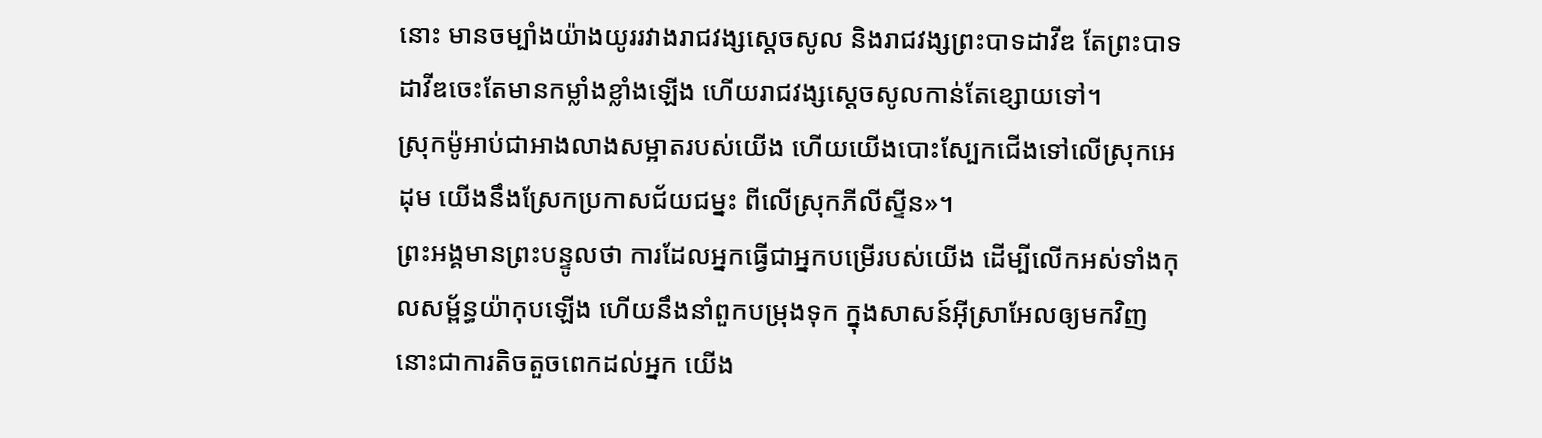នោះ មានចម្បាំងយ៉ាងយូររវាងរាជវង្សស្តេចសូល និងរាជវង្សព្រះបាទដាវីឌ តែព្រះបាទដាវីឌចេះតែមានកម្លាំងខ្លាំងឡើង ហើយរាជវង្សស្តេចសូលកាន់តែខ្សោយទៅ។
ស្រុកម៉ូអាប់ជាអាងលាងសម្អាតរបស់យើង ហើយយើងបោះស្បែកជើងទៅលើស្រុកអេដុម យើងនឹងស្រែកប្រកាសជ័យជម្នះ ពីលើស្រុកភីលីស្ទីន»។
ព្រះអង្គមានព្រះបន្ទូលថា ការដែលអ្នកធ្វើជាអ្នកបម្រើរបស់យើង ដើម្បីលើកអស់ទាំងកុលសម្ព័ន្ធយ៉ាកុបឡើង ហើយនឹងនាំពួកបម្រុងទុក ក្នុងសាសន៍អ៊ីស្រាអែលឲ្យមកវិញ នោះជាការតិចតួចពេកដល់អ្នក យើង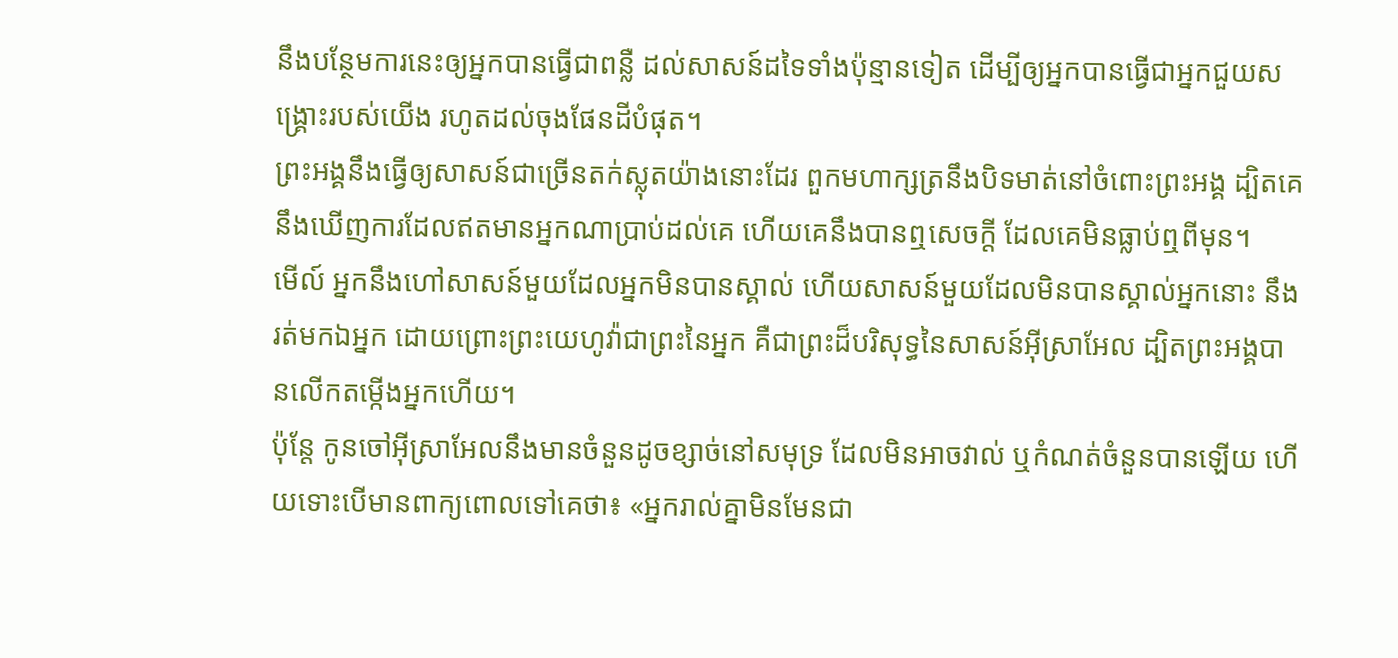នឹងបន្ថែមការនេះឲ្យអ្នកបានធ្វើជាពន្លឺ ដល់សាសន៍ដទៃទាំងប៉ុន្មានទៀត ដើម្បីឲ្យអ្នកបានធ្វើជាអ្នកជួយសង្គ្រោះរបស់យើង រហូតដល់ចុងផែនដីបំផុត។
ព្រះអង្គនឹងធ្វើឲ្យសាសន៍ជាច្រើនតក់ស្លុតយ៉ាងនោះដែរ ពួកមហាក្សត្រនឹងបិទមាត់នៅចំពោះព្រះអង្គ ដ្បិតគេនឹងឃើញការដែលឥតមានអ្នកណាប្រាប់ដល់គេ ហើយគេនឹងបានឮសេចក្ដី ដែលគេមិនធ្លាប់ឮពីមុន។
មើល៍ អ្នកនឹងហៅសាសន៍មួយដែលអ្នកមិនបានស្គាល់ ហើយសាសន៍មួយដែលមិនបានស្គាល់អ្នកនោះ នឹងរត់មកឯអ្នក ដោយព្រោះព្រះយេហូវ៉ាជាព្រះនៃអ្នក គឺជាព្រះដ៏បរិសុទ្ធនៃសាសន៍អ៊ីស្រាអែល ដ្បិតព្រះអង្គបានលើកតម្កើងអ្នកហើយ។
ប៉ុន្តែ កូនចៅអ៊ីស្រាអែលនឹងមានចំនួនដូចខ្សាច់នៅសមុទ្រ ដែលមិនអាចវាល់ ឬកំណត់ចំនួនបានឡើយ ហើយទោះបើមានពាក្យពោលទៅគេថា៖ «អ្នករាល់គ្នាមិនមែនជា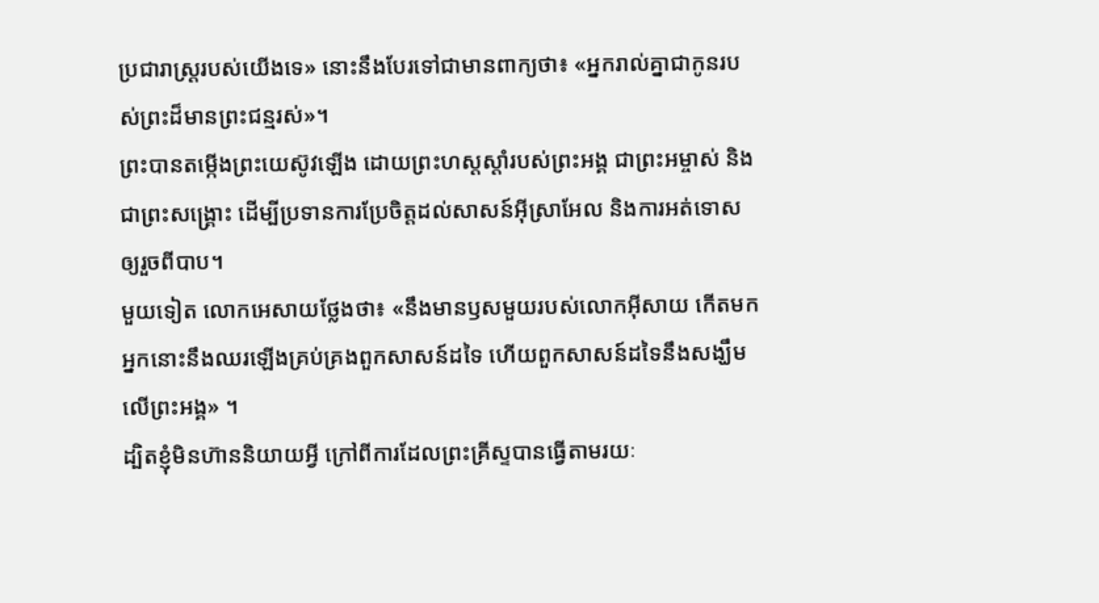ប្រជារាស្ត្ររបស់យើងទេ» នោះនឹងបែរទៅជាមានពាក្យថា៖ «អ្នករាល់គ្នាជាកូនរបស់ព្រះដ៏មានព្រះជន្មរស់»។
ព្រះបានតម្កើងព្រះយេស៊ូវឡើង ដោយព្រះហស្តស្តាំរបស់ព្រះអង្គ ជាព្រះអម្ចាស់ និងជាព្រះសង្គ្រោះ ដើម្បីប្រទានការប្រែចិត្តដល់សាសន៍អ៊ីស្រាអែល និងការអត់ទោសឲ្យរួចពីបាប។
មួយទៀត លោកអេសាយថ្លែងថា៖ «នឹងមានឫសមួយរបស់លោកអ៊ីសាយ កើតមក អ្នកនោះនឹងឈរឡើងគ្រប់គ្រងពួកសាសន៍ដទៃ ហើយពួកសាសន៍ដទៃនឹងសង្ឃឹមលើព្រះអង្គ» ។
ដ្បិតខ្ញុំមិនហ៊ាននិយាយអ្វី ក្រៅពីការដែលព្រះគ្រីស្ទបានធ្វើតាមរយៈ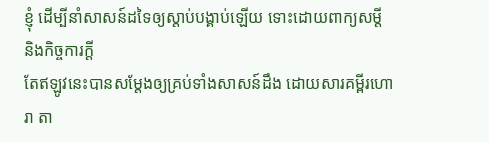ខ្ញុំ ដើម្បីនាំសាសន៍ដទៃឲ្យស្តាប់បង្គាប់ឡើយ ទោះដោយពាក្យសម្ដី និងកិច្ចការក្ដី
តែឥឡូវនេះបានសម្ដែងឲ្យគ្រប់ទាំងសាសន៍ដឹង ដោយសារគម្ពីរហោរា តា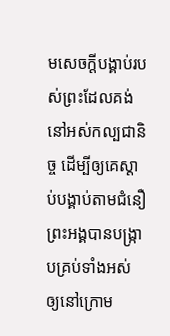មសេចក្ដីបង្គាប់របស់ព្រះដែលគង់នៅអស់កល្បជានិច្ច ដើម្បីឲ្យគេស្ដាប់បង្គាប់តាមជំនឿ
ព្រះអង្គបានបង្ក្រាបគ្រប់ទាំងអស់ ឲ្យនៅក្រោម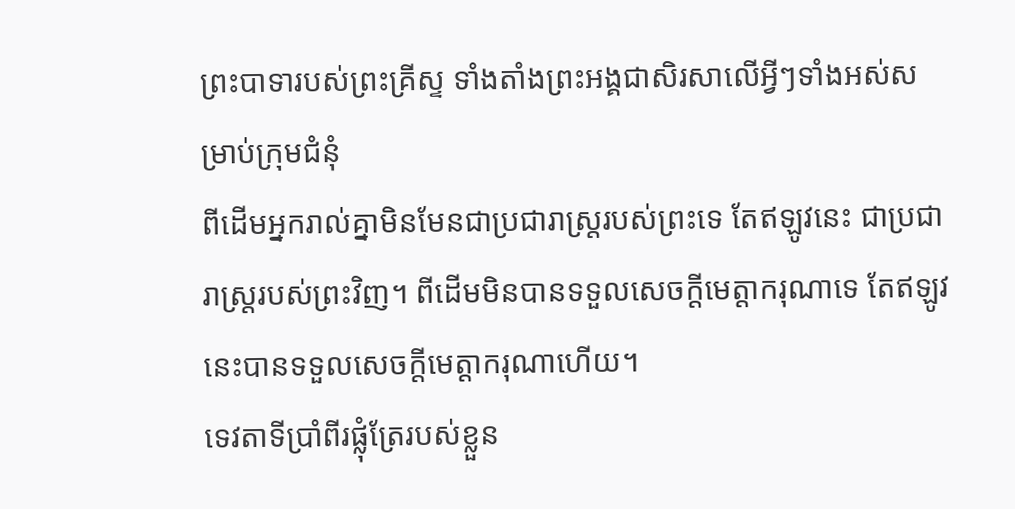ព្រះបាទារបស់ព្រះគ្រីស្ទ ទាំងតាំងព្រះអង្គជាសិរសាលើអ្វីៗទាំងអស់សម្រាប់ក្រុមជំនុំ
ពីដើមអ្នករាល់គ្នាមិនមែនជាប្រជារាស្រ្តរបស់ព្រះទេ តែឥឡូវនេះ ជាប្រជារាស្រ្តរបស់ព្រះវិញ។ ពីដើមមិនបានទទួលសេចក្តីមេត្តាករុណាទេ តែឥឡូវនេះបានទទួលសេចក្តីមេត្តាករុណាហើយ។
ទេវតាទីប្រាំពីរផ្លុំត្រែរបស់ខ្លួន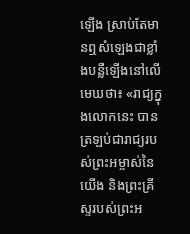ឡើង ស្រាប់តែមានឮសំឡេងជាខ្លាំងបន្លឺឡើងនៅលើមេឃថា៖ «រាជ្យក្នុងលោកនេះ បានត្រឡប់ជារាជ្យរបស់ព្រះអម្ចាស់នៃយើង និងព្រះគ្រីស្ទរបស់ព្រះអ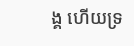ង្គ ហើយទ្រ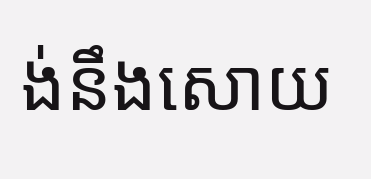ង់នឹងសោយ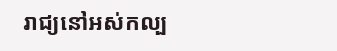រាជ្យនៅអស់កល្ប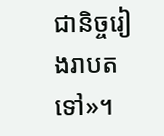ជានិច្ចរៀងរាបតទៅ»។